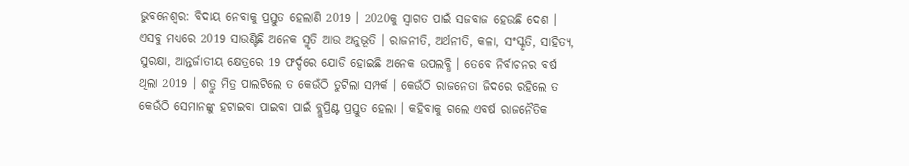ଭୁବନେଶ୍ବର: ବିଦାୟ ନେବାକୁ ପ୍ରସ୍ତୁତ ହେଲାଣି 2019 । 2020କୁ ସ୍ବାଗତ ପାଇଁ ସଜବାଜ ହେଉଛି ଦେଶ । ଏସବୁ ମଧ୍ୟରେ 2019 ସାଉଣ୍ଟିଛି ଅନେକ ସ୍ମୃତି ଆଉ ଅନୁଭୂତି । ରାଜନୀତି, ଅର୍ଥନୀତି, କଳା, ସଂସ୍କୃତି, ସାହିତ୍ୟ, ସୁରକ୍ଷା, ଆନ୍ତର୍ଜାତୀୟ କ୍ଷେତ୍ରରେ 19 ଫର୍ଦ୍ଦରେ ଯୋଡି ହୋଇଛି ଅନେକ ଉପଲବ୍ଧି । ତେବେ ନିର୍ବାଚନର ବର୍ଷ ଥିଲା 2019 । ଶତ୍ରୁ ମିତ୍ର ପାଲଟିଲେ ତ କେଉଁଠି ତୁଟିଲା ସମ୍ପର୍କ । କେଉଁଠି ରାଜନେତା ଜିଦରେ ରହିଲେ ତ କେଉଁଠି ସେମାନଙ୍କୁ ହଟାଇବା ପାଇବା ପାଇଁ ବ୍ଲୁପ୍ରିଣ୍ଟ ପ୍ରସ୍ତୁତ ହେଲା । କହିବାକୁ ଗଲେ ଏବର୍ଷ ରାଜନୈତିକ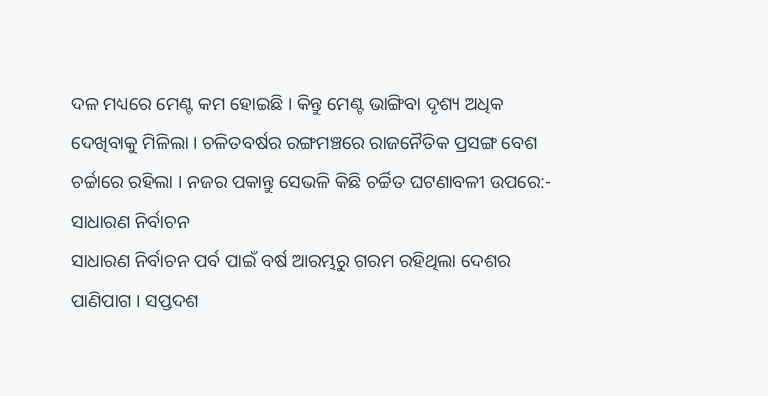ଦଳ ମଧ୍ୟରେ ମେଣ୍ଟ କମ ହୋଇଛି । କିନ୍ତୁ ମେଣ୍ଟ ଭାଙ୍ଗିବା ଦୃଶ୍ୟ ଅଧିକ ଦେଖିବାକୁ ମିଳିଲା । ଚଳିତବର୍ଷର ରଙ୍ଗମଞ୍ଚରେ ରାଜନୈତିକ ପ୍ରସଙ୍ଗ ବେଶ ଚର୍ଚ୍ଚାରେ ରହିଲା । ନଜର ପକାନ୍ତୁ ସେଭଳି କିଛି ଚର୍ଚ୍ଚିତ ଘଟଣାବଳୀ ଉପରେ:-
ସାଧାରଣ ନିର୍ବାଚନ
ସାଧାରଣ ନିର୍ବାଚନ ପର୍ବ ପାଇଁ ବର୍ଷ ଆରମ୍ଭରୁ ଗରମ ରହିଥିଲା ଦେଶର ପାଣିପାଗ । ସପ୍ତଦଶ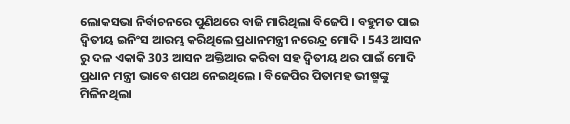ଲୋକସଭା ନିର୍ବାଚନରେ ପୁଣିଥରେ ବାଜି ମାରିଥିଲା ବିଜେପି । ବହୁମତ ପାଇ ଦ୍ବିତୀୟ ଇନିଂସ ଆରମ୍ଭ କରିଥିଲେ ପ୍ରଧାନମନ୍ତ୍ରୀ ନରେନ୍ଦ୍ର ମୋଦି । 543 ଆସନ ରୁ ଦଳ ଏକାକି 303 ଆସନ ଅକ୍ତିଆର କରିବା ସହ ଦ୍ବିତୀୟ ଥର ପାଇଁ ମୋଦି ପ୍ରଧାନ ମନ୍ତ୍ରୀ ଭାବେ ଶପଥ ନେଇଥିଲେ । ବିଜେପିର ପିତାମହ ଭୀଷ୍ମଙ୍କୁ ମିଳିନଥିଲା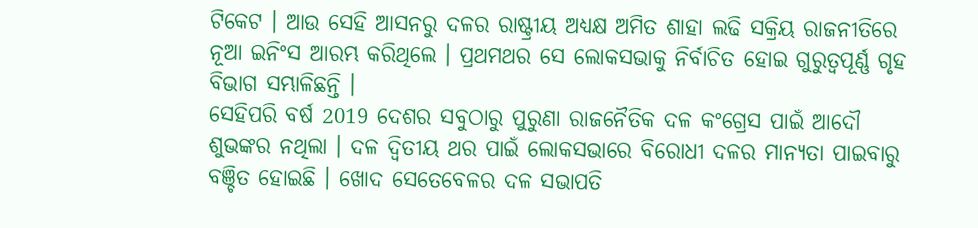ଟିକେଟ । ଆଉ ସେହି ଆସନରୁ ଦଳର ରାଷ୍ଟ୍ରୀୟ ଅଧ୍ୟକ୍ଷ ଅମିତ ଶାହା ଲଢି ସକ୍ରିୟ ରାଜନୀତିରେ ନୂଆ ଇନିଂସ ଆରମ୍ଭ କରିଥିଲେ । ପ୍ରଥମଥର ସେ ଲୋକସଭାକୁ ନିର୍ବାଚିତ ହୋଇ ଗୁରୁତ୍ବପୂର୍ଣ୍ଣ ଗୃହ ବିଭାଗ ସମ୍ଭାଳିଛନ୍ତି ।
ସେହିପରି ବର୍ଷ 2019 ଦେଶର ସବୁଠାରୁ ପୁରୁଣା ରାଜନୈତିକ ଦଳ କଂଗ୍ରେସ ପାଇଁ ଆଦୌ ଶୁଭଙ୍କର ନଥିଲା । ଦଳ ଦ୍ବିତୀୟ ଥର ପାଇଁ ଲୋକସଭାରେ ବିରୋଧୀ ଦଳର ମାନ୍ୟତା ପାଇବାରୁ ବଞ୍ଚିତ ହୋଇଛି । ଖୋଦ ସେତେବେଳର ଦଳ ସଭାପତି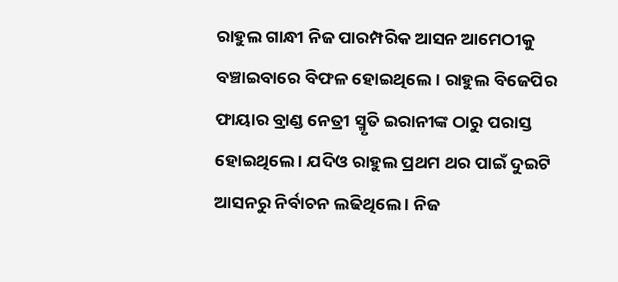ରାହୁଲ ଗାନ୍ଧୀ ନିଜ ପାରମ୍ପରିକ ଆସନ ଆମେଠୀକୁ ବଞ୍ଚାଇବାରେ ବିଫଳ ହୋଇଥିଲେ । ରାହୁଲ ବିଜେପିର ଫାୟାର ବ୍ରାଣ୍ଡ ନେତ୍ରୀ ସ୍ମୃତି ଇରାନୀଙ୍କ ଠାରୁ ପରାସ୍ତ ହୋଇଥିଲେ । ଯଦିଓ ରାହୁଲ ପ୍ରଥମ ଥର ପାଇଁ ଦୁଇଟି ଆସନରୁ ନିର୍ବାଚନ ଲଢିଥିଲେ । ନିଜ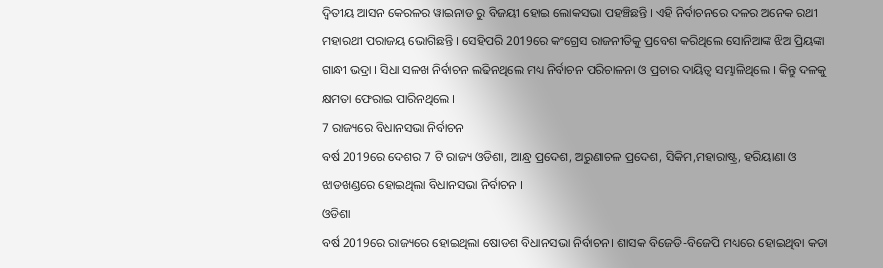ଦ୍ବିତୀୟ ଆସନ କେରଳର ୱାଇନାଡ ରୁ ବିଜୟୀ ହୋଇ ଲୋକସଭା ପହଞ୍ଚିଛନ୍ତି । ଏହି ନିର୍ବାଚନରେ ଦଳର ଅନେକ ରଥୀ ମହାରଥୀ ପରାଜୟ ଭୋଗିଛନ୍ତି । ସେହିପରି 2019ରେ କଂଗ୍ରେସ ରାଜନୀତିକୁ ପ୍ରବେଶ କରିଥିଲେ ସୋନିଆଙ୍କ ଝିଅ ପ୍ରିୟଙ୍କା ଗାନ୍ଧୀ ଭଦ୍ରା । ସିଧା ସଳଖ ନିର୍ବାଚନ ଲଢିନଥିଲେ ମଧ୍ୟ ନିର୍ବାଚନ ପରିଚାଳନା ଓ ପ୍ରଚାର ଦାୟିତ୍ବ ସମ୍ଭାଳିଥିଲେ । କିନ୍ତୁ ଦଳକୁ କ୍ଷମତା ଫେରାଇ ପାରିନଥିଲେ ।
7 ରାଜ୍ୟରେ ବିଧାନସଭା ନିର୍ବାଚନ
ବର୍ଷ 2019ରେ ଦେଶର 7 ଟି ରାଜ୍ୟ ଓଡିଶା, ଆନ୍ଧ୍ର ପ୍ରଦେଶ, ଅରୁଣାଚଳ ପ୍ରଦେଶ, ସିକିମ,ମହାରାଷ୍ଟ୍ର, ହରିୟାଣା ଓ ଝାଡଖଣ୍ଡରେ ହୋଇଥିଲା ବିଧାନସଭା ନିର୍ବାଚନ ।
ଓଡିଶା
ବର୍ଷ 2019ରେ ରାଜ୍ୟରେ ହୋଇଥିଲା ଷୋଡଶ ବିଧାନସଭା ନିର୍ବାଚନ। ଶାସକ ବିଜେଡି-ବିଜେପି ମଧ୍ୟରେ ହୋଇଥିବା କଡା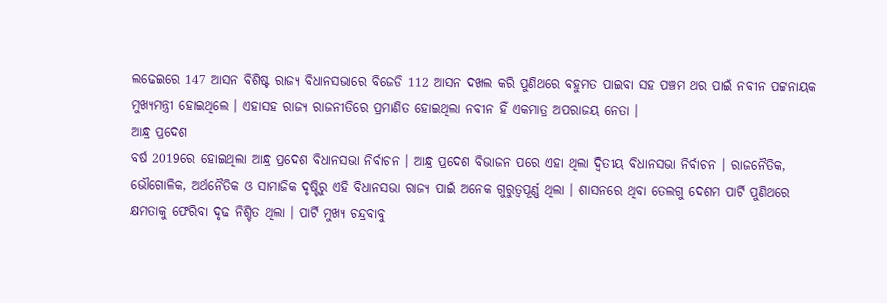ଲଢେଇରେ 147 ଆସନ ବିଶିଷ୍ଟ ରାଜ୍ୟ ବିଧାନସଭାରେ ବିଜେଡି 112 ଆସନ ଦଖଲ କରି ପୁଣିଥରେ ବହୁମତ ପାଇବା ସହ ପଞ୍ଚମ ଥର ପାଇଁ ନବୀନ ପଟ୍ଟନାୟକ ମୁଖ୍ୟମନ୍ତ୍ରୀ ହୋଇଥିଲେ । ଏହାସହ ରାଜ୍ୟ ରାଜନୀତିରେ ପ୍ରମାଣିତ ହୋଇଥିଲା ନବୀନ ହିଁ ଏକମାତ୍ର ଅପରାଜୟ ନେତା ।
ଆନ୍ଧ୍ର ପ୍ରଦେଶ
ବର୍ଷ 2019ରେ ହୋଇଥିଲା ଆନ୍ଧ୍ର ପ୍ରଦେଶ ବିଧାନସଭା ନିର୍ବାଚନ । ଆନ୍ଧ୍ର ପ୍ରଦେଶ ବିଭାଜନ ପରେ ଏହା ଥିଲା ଦ୍ବିତୀୟ ବିଧାନସଭା ନିର୍ବାଚନ । ରାଜନୈତିକ, ଭୌଗୋଳିକ, ଅର୍ଥନୈତିକ ଓ ସାମାଜିକ ଦୃଷ୍ଟିରୁ ଏହି ବିଧାନସଭା ରାଜ୍ୟ ପାଇଁ ଅନେକ ଗୁରୁତ୍ବପୂର୍ଣ୍ଣ ଥିଲା । ଶାସନରେ ଥିବା ତେଲଗୁ ଦେଶମ ପାର୍ଟି ପୁଣିଥରେ କ୍ଷମତାକୁ ଫେରିବା ଦୃଢ ନିଶ୍ଚିତ ଥିଲା । ପାର୍ଟି ମୁଖ୍ୟ ଚନ୍ଦ୍ରବାବୁ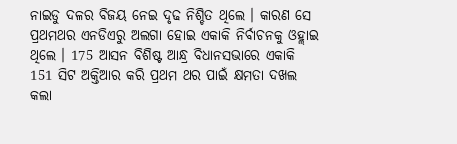ନାଇଡୁ ଦଳର ବିଜୟ ନେଇ ଦୃଢ ନିଶ୍ଚିତ ଥିଲେ । କାରଣ ସେ ପ୍ରଥମଥର ଏନଡିଏରୁ ଅଲଗା ହୋଇ ଏକାକି ନିର୍ବାଚନକୁ ଓହ୍ଲାଇ ଥିଲେ । 175 ଆସନ ବିଶିଷ୍ଟ ଆନ୍ଧ୍ର ବିଧାନସଭାରେ ଏକାକି 151 ସିଟ ଅକ୍ତିଆର କରି ପ୍ରଥମ ଥର ପାଇଁ କ୍ଷମତା ଦଖଲ କଲା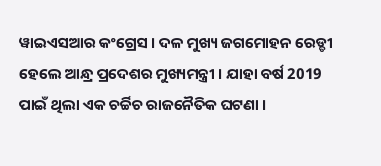ୱାଇଏସଆର କଂଗ୍ରେସ । ଦଳ ମୁଖ୍ୟ ଜଗମୋହନ ରେଡ୍ଡୀ ହେଲେ ଆନ୍ଧ୍ର ପ୍ରଦେଶର ମୁଖ୍ୟମନ୍ତ୍ରୀ । ଯାହା ବର୍ଷ 2019 ପାଇଁ ଥିଲା ଏକ ଚର୍ଚ୍ଚିଚ ରାଜନୈତିକ ଘଟଣା ।